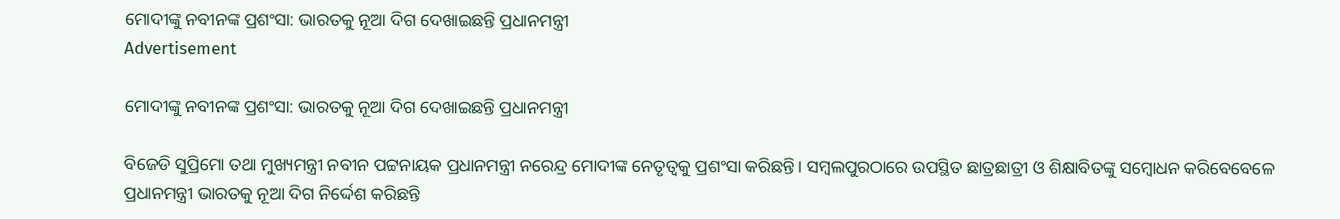ମୋଦୀଙ୍କୁ ନବୀନଙ୍କ ପ୍ରଶଂସା: ଭାରତକୁ ନୂଆ ଦିଗ ଦେଖାଇଛନ୍ତି ପ୍ରଧାନମନ୍ତ୍ରୀ
Advertisement

ମୋଦୀଙ୍କୁ ନବୀନଙ୍କ ପ୍ରଶଂସା: ଭାରତକୁ ନୂଆ ଦିଗ ଦେଖାଇଛନ୍ତି ପ୍ରଧାନମନ୍ତ୍ରୀ

ବିଜେଡି ସୁପ୍ରିମୋ ତଥା ମୁଖ୍ୟମନ୍ତ୍ରୀ ନବୀନ ପଟ୍ଟନାୟକ ପ୍ରଧାନମନ୍ତ୍ରୀ ନରେନ୍ଦ୍ର ମୋଦୀଙ୍କ ନେତୃତ୍ୱକୁ ପ୍ରଶଂସା କରିଛନ୍ତି। ସମ୍ବଲପୁରଠାରେ ଉପସ୍ଥିତ ଛାତ୍ରଛାତ୍ରୀ ଓ ଶିକ୍ଷାବିତଙ୍କୁ ସମ୍ବୋଧନ କରିବେବେଳେ ପ୍ରଧାନମନ୍ତ୍ରୀ ଭାରତକୁ ନୂଆ ଦିଗ ନିର୍ଦ୍ଦେଶ କରିଛନ୍ତି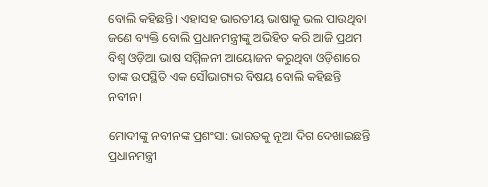ବୋଲି କହିଛନ୍ତି। ଏହାସହ ଭାରତୀୟ ଭାଷାକୁ ଭଲ ପାଉଥିବା ଜଣେ ବ୍ୟକ୍ତି ବୋଲି ପ୍ରଧାନମନ୍ତ୍ରୀଙ୍କୁ ଅଭିହିତ କରି ଆଜି ପ୍ରଥମ ବିଶ୍ୱ ଓଡ଼ିଆ ଭାଷ ସମ୍ମିଳନୀ ଆୟୋଜନ କରୁଥିବା ଓଡ଼ିଶାରେ ତାଙ୍କ ଉପସ୍ଥିତି ଏକ ସୌଭାଗ୍ୟର ବିଷୟ ବୋଲି କହିଛନ୍ତି ନବୀନ।

ମୋଦୀଙ୍କୁ ନବୀନଙ୍କ ପ୍ରଶଂସା: ଭାରତକୁ ନୂଆ ଦିଗ ଦେଖାଇଛନ୍ତି ପ୍ରଧାନମନ୍ତ୍ରୀ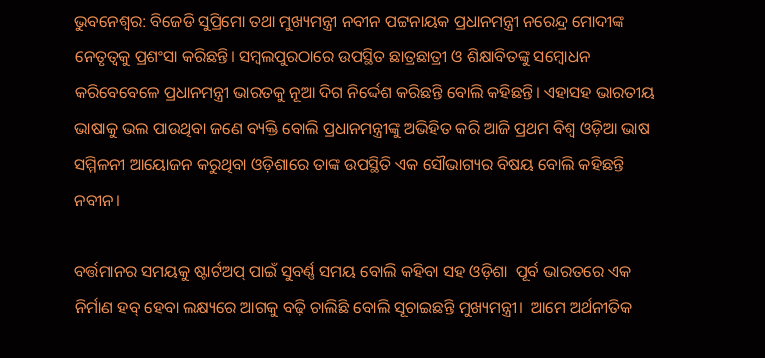ଭୁବନେଶ୍ୱର: ବିଜେଡି ସୁପ୍ରିମୋ ତଥା ମୁଖ୍ୟମନ୍ତ୍ରୀ ନବୀନ ପଟ୍ଟନାୟକ ପ୍ରଧାନମନ୍ତ୍ରୀ ନରେନ୍ଦ୍ର ମୋଦୀଙ୍କ ନେତୃତ୍ୱକୁ ପ୍ରଶଂସା କରିଛନ୍ତି। ସମ୍ବଲପୁରଠାରେ ଉପସ୍ଥିତ ଛାତ୍ରଛାତ୍ରୀ ଓ ଶିକ୍ଷାବିତଙ୍କୁ ସମ୍ବୋଧନ କରିବେବେଳେ ପ୍ରଧାନମନ୍ତ୍ରୀ ଭାରତକୁ ନୂଆ ଦିଗ ନିର୍ଦ୍ଦେଶ କରିଛନ୍ତି ବୋଲି କହିଛନ୍ତି। ଏହାସହ ଭାରତୀୟ ଭାଷାକୁ ଭଲ ପାଉଥିବା ଜଣେ ବ୍ୟକ୍ତି ବୋଲି ପ୍ରଧାନମନ୍ତ୍ରୀଙ୍କୁ ଅଭିହିତ କରି ଆଜି ପ୍ରଥମ ବିଶ୍ୱ ଓଡ଼ିଆ ଭାଷ ସମ୍ମିଳନୀ ଆୟୋଜନ କରୁଥିବା ଓଡ଼ିଶାରେ ତାଙ୍କ ଉପସ୍ଥିତି ଏକ ସୌଭାଗ୍ୟର ବିଷୟ ବୋଲି କହିଛନ୍ତି ନବୀନ।

ବର୍ତ୍ତମାନର ସମୟକୁ ଷ୍ଟାର୍ଟଅପ୍‍ ପାଇଁ ସୁବର୍ଣ୍ଣ ସମୟ ବୋଲି କହିବା ସହ ଓଡ଼ିଶା  ପୂର୍ବ ଭାରତରେ ଏକ ନିର୍ମାଣ ହବ୍‍ ହେବା ଲକ୍ଷ୍ୟରେ ଆଗକୁ ବଢ଼ି ଚାଲିଛି ବୋଲି ସୂଚାଇଛନ୍ତି ମୁଖ୍ୟମନ୍ତ୍ରୀ।  ଆମେ ଅର୍ଥନୀତିକ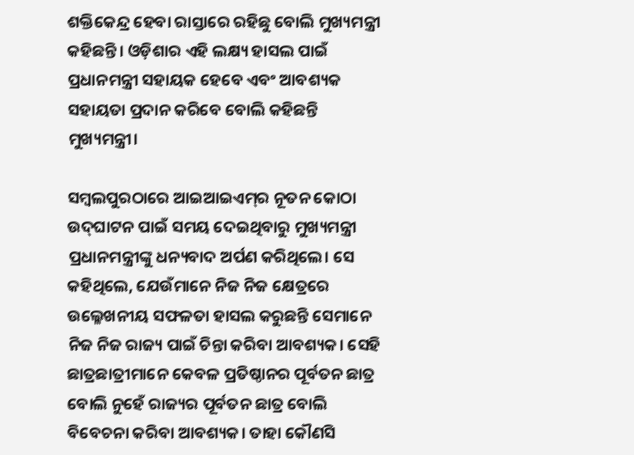ଶକ୍ତିକେନ୍ଦ୍ର ହେବା ରାସ୍ତାରେ ରହିଛୁ ବୋଲି ମୁଖ୍ୟମନ୍ତ୍ରୀ କହିଛନ୍ତି। ଓଡ଼ିଶାର ଏହି ଲକ୍ଷ୍ୟ ହାସଲ ପାଇଁ ପ୍ରଧାନମନ୍ତ୍ରୀ ସହାୟକ ହେବେ ଏବଂ ଆବଶ୍ୟକ ସହାୟତା ପ୍ରଦାନ କରିବେ ବୋଲି କହିଛନ୍ତି ମୁଖ୍ୟମନ୍ତ୍ରୀ।

ସମ୍ବଲପୁରଠାରେ ଆଇଆଇଏମ୍‍ର ନୂତନ କୋଠା ଉଦ୍‍ଘାଟନ ପାଇଁ ସମୟ ଦେଇଥିବାରୁ ମୁଖ୍ୟମନ୍ତ୍ରୀ ପ୍ରଧାନମନ୍ତ୍ରୀଙ୍କୁ ଧନ୍ୟବାଦ ଅର୍ପଣ କରିଥିଲେ। ସେ କହିଥିଲେ, ଯେଉଁମାନେ ନିଜ ନିଜ କ୍ଷେତ୍ରରେ ଉଲ୍ଳେଖନୀୟ ସଫଳତା ହାସଲ କରୁଛନ୍ତି ସେମାନେ ନିଜ ନିଜ ରାଜ୍ୟ ପାଇଁ ଚିନ୍ତା କରିବା ଆବଶ୍ୟକ। ସେହି ଛାତ୍ରଛାତ୍ରୀମାନେ କେବଳ ପ୍ରତିଷ୍ଠାନର ପୂର୍ବତନ ଛାତ୍ର ବୋଲି ନୁହେଁ ରାଜ୍ୟର ପୂର୍ବତନ ଛାତ୍ର ବୋଲି ବିବେଚନା କରିବା ଆବଶ୍ୟକ। ତାହା କୌଣସି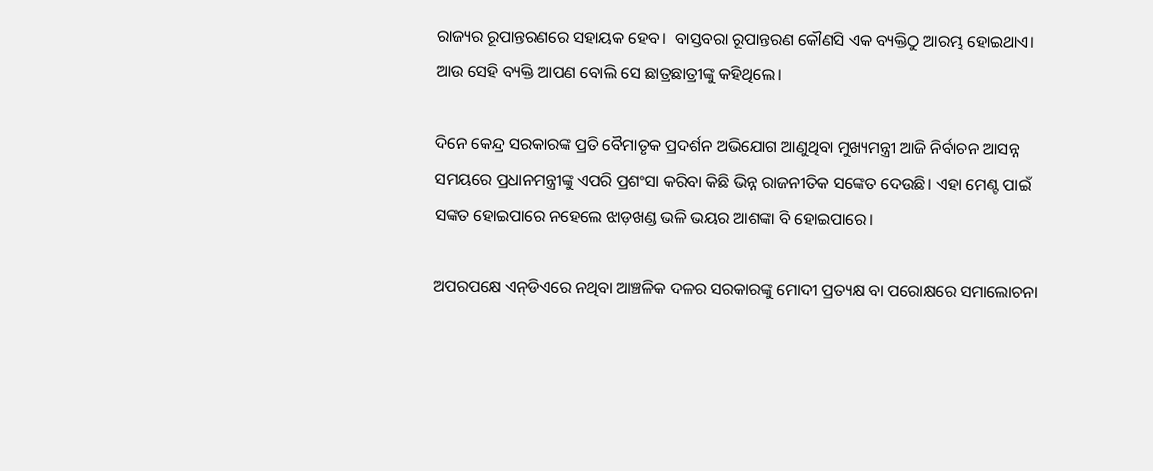ରାଜ୍ୟର ରୂପାନ୍ତରଣରେ ସହାୟକ ହେବ।  ବାସ୍ତବରା ରୂପାନ୍ତରଣ କୌଣସି ଏକ ବ୍ୟକ୍ତିଠୁ ଆରମ୍ଭ ହୋଇଥାଏ। ଆଉ ସେହି ବ୍ୟକ୍ତି ଆପଣ ବୋଲି ସେ ଛାତ୍ରଛାତ୍ରୀଙ୍କୁ କହିଥିଲେ।

ଦିନେ କେନ୍ଦ୍ର ସରକାରଙ୍କ ପ୍ରତି ବୈମାତୃକ ପ୍ରଦର୍ଶନ ଅଭିଯୋଗ ଆଣୁଥିବା ମୁଖ୍ୟମନ୍ତ୍ରୀ ଆଜି ନିର୍ବାଚନ ଆସନ୍ନ ସମୟରେ ପ୍ରଧାନମନ୍ତ୍ରୀଙ୍କୁ ଏପରି ପ୍ରଶଂସା କରିବା କିଛି ଭିନ୍ନ ରାଜନୀତିକ ସଙ୍କେତ ଦେଉଛି। ଏହା ମେଣ୍ଟ ପାଇଁ ସଙ୍କତ ହୋଇପାରେ ନହେଲେ ଝାଡ଼ଖଣ୍ଡ ଭଳି ଭୟର ଆଶଙ୍କା ବି ହୋଇପାରେ।

ଅପରପକ୍ଷେ ଏନ୍‍ଡିଏରେ ନଥିବା ଆଞ୍ଚଳିକ ଦଳର ସରକାରଙ୍କୁ ମୋଦୀ ପ୍ରତ୍ୟକ୍ଷ ବା ପରୋକ୍ଷରେ ସମାଲୋଚନା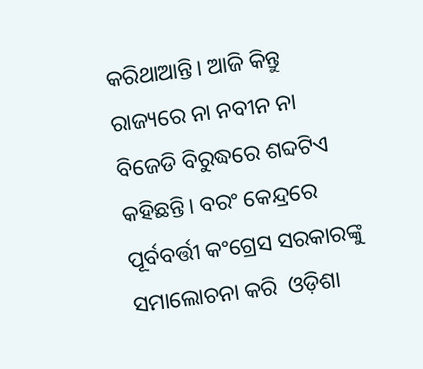କରିଥାଆନ୍ତି। ଆଜି କିନ୍ତୁ ରାଜ୍ୟରେ ନା ନବୀନ ନା ବିଜେଡି ବିରୁଦ୍ଧରେ ଶବ୍ଦଟିଏ କହିଛନ୍ତି। ବରଂ କେନ୍ଦ୍ରରେ ପୂର୍ବବର୍ତ୍ତୀ କଂଗ୍ରେସ ସରକାରଙ୍କୁ ସମାଲୋଚନା କରି  ଓଡ଼ିଶା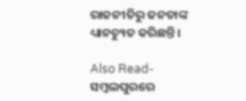ରାଜନୀତିରୁ ଜନତାଙ୍କ ଧ୍ୟାନଚ୍ୟୁତ କରିଛନ୍ତି।

Also Read- ସମ୍ୱଲପୁରରେ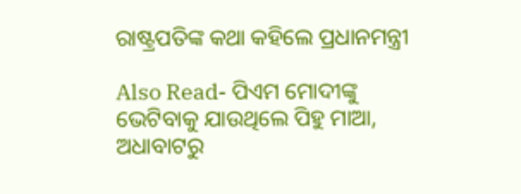ରାଷ୍ଟ୍ରପତିଙ୍କ କଥା କହିଲେ ପ୍ରଧାନମନ୍ତ୍ରୀ

Also Read- ପିଏମ ମୋଦୀଙ୍କୁ ଭେଟିବାକୁ ଯାଉଥିଲେ ପିହୁ ମାଆ, ଅଧାବାଟରୁ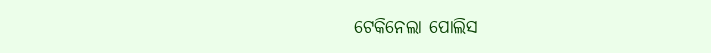ଟେକିନେଲା ପୋଲିସ